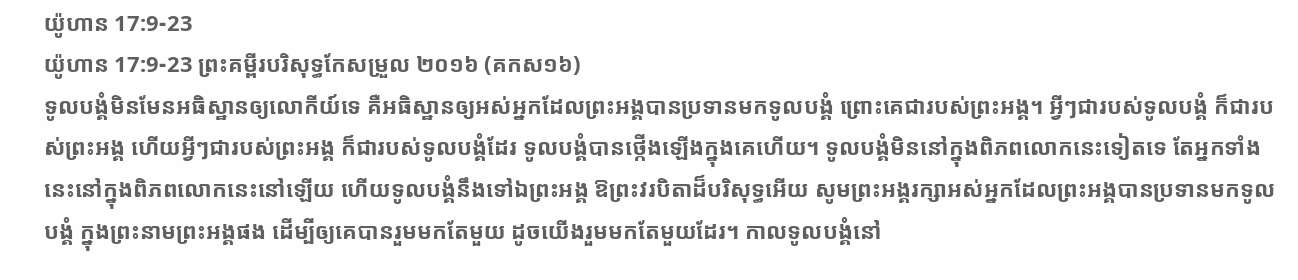យ៉ូហាន 17:9-23
យ៉ូហាន 17:9-23 ព្រះគម្ពីរបរិសុទ្ធកែសម្រួល ២០១៦ (គកស១៦)
ទូលបង្គំមិនមែនអធិស្ឋានឲ្យលោកីយ៍ទេ គឺអធិស្ឋានឲ្យអស់អ្នកដែលព្រះអង្គបានប្រទានមកទូលបង្គំ ព្រោះគេជារបស់ព្រះអង្គ។ អ្វីៗជារបស់ទូលបង្គំ ក៏ជារបស់ព្រះអង្គ ហើយអ្វីៗជារបស់ព្រះអង្គ ក៏ជារបស់ទូលបង្គំដែរ ទូលបង្គំបានថ្កើងឡើងក្នុងគេហើយ។ ទូលបង្គំមិននៅក្នុងពិភពលោកនេះទៀតទេ តែអ្នកទាំងនេះនៅក្នុងពិភពលោកនេះនៅឡើយ ហើយទូលបង្គំនឹងទៅឯព្រះអង្គ ឱព្រះវរបិតាដ៏បរិសុទ្ធអើយ សូមព្រះអង្គរក្សាអស់អ្នកដែលព្រះអង្គបានប្រទានមកទូលបង្គំ ក្នុងព្រះនាមព្រះអង្គផង ដើម្បីឲ្យគេបានរួមមកតែមួយ ដូចយើងរួមមកតែមួយដែរ។ កាលទូលបង្គំនៅ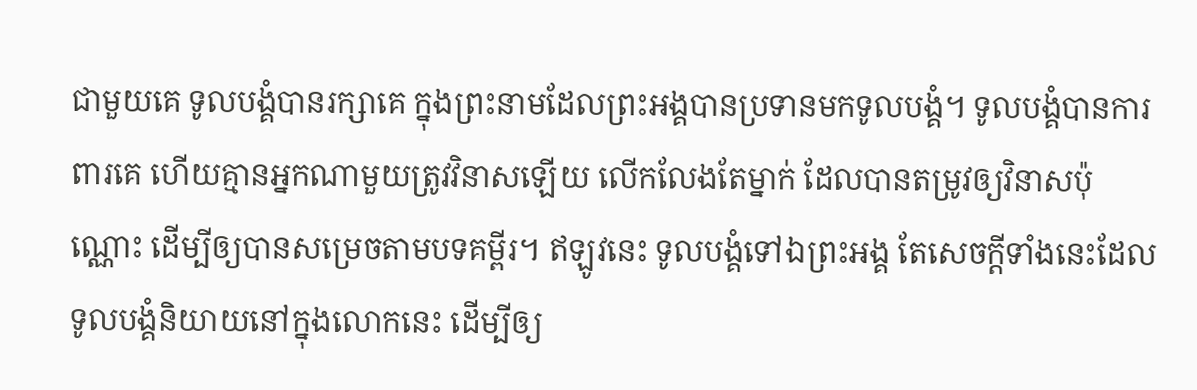ជាមួយគេ ទូលបង្គំបានរក្សាគេ ក្នុងព្រះនាមដែលព្រះអង្គបានប្រទានមកទូលបង្គំ។ ទូលបង្គំបានការពារគេ ហើយគ្មានអ្នកណាមួយត្រូវវិនាសឡើយ លើកលែងតែម្នាក់ ដែលបានតម្រូវឲ្យវិនាសប៉ុណ្ណោះ ដើម្បីឲ្យបានសម្រេចតាមបទគម្ពីរ។ ឥឡូវនេះ ទូលបង្គំទៅឯព្រះអង្គ តែសេចក្តីទាំងនេះដែលទូលបង្គំនិយាយនៅក្នុងលោកនេះ ដើម្បីឲ្យ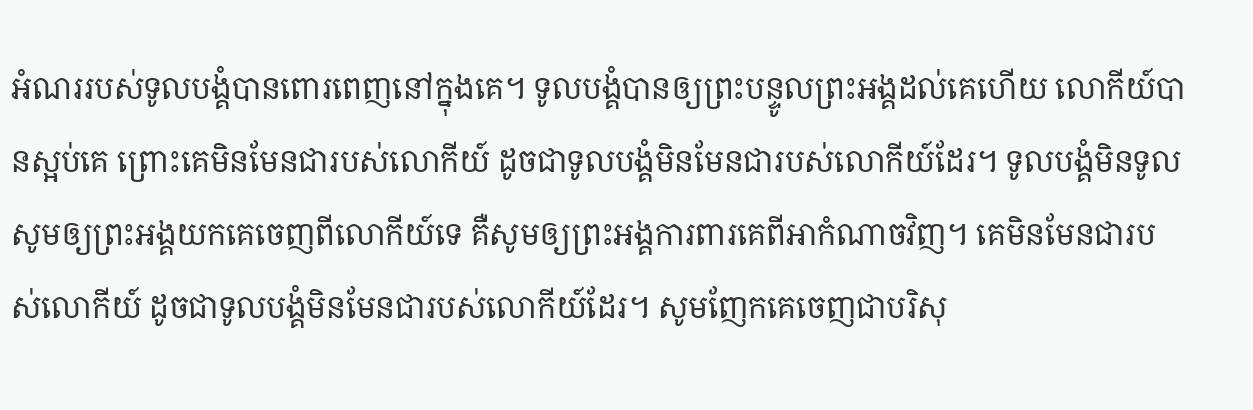អំណររបស់ទូលបង្គំបានពោរពេញនៅក្នុងគេ។ ទូលបង្គំបានឲ្យព្រះបន្ទូលព្រះអង្គដល់គេហើយ លោកីយ៍បានស្អប់គេ ព្រោះគេមិនមែនជារបស់លោកីយ៍ ដូចជាទូលបង្គំមិនមែនជារបស់លោកីយ៍ដែរ។ ទូលបង្គំមិនទូលសូមឲ្យព្រះអង្គយកគេចេញពីលោកីយ៍ទេ គឺសូមឲ្យព្រះអង្គការពារគេពីអាកំណាចវិញ។ គេមិនមែនជារបស់លោកីយ៍ ដូចជាទូលបង្គំមិនមែនជារបស់លោកីយ៍ដែរ។ សូមញែកគេចេញជាបរិសុ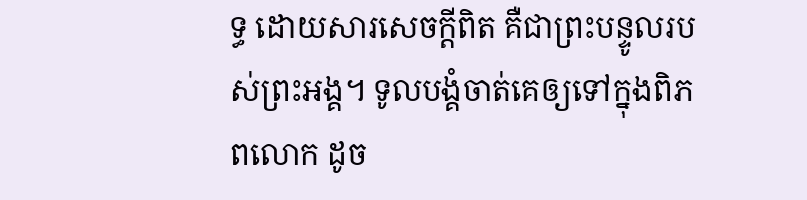ទ្ធ ដោយសារសេចក្តីពិត គឺជាព្រះបន្ទូលរបស់ព្រះអង្គ។ ទូលបង្គំចាត់គេឲ្យទៅក្នុងពិភពលោក ដូច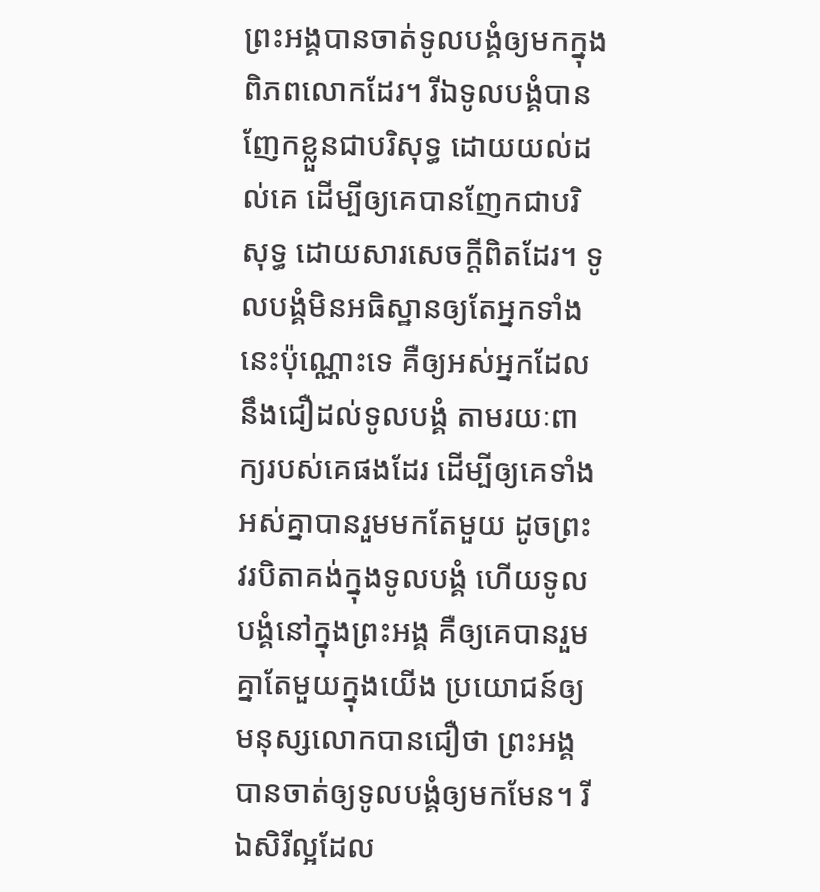ព្រះអង្គបានចាត់ទូលបង្គំឲ្យមកក្នុងពិភពលោកដែរ។ រីឯទូលបង្គំបានញែកខ្លួនជាបរិសុទ្ធ ដោយយល់ដល់គេ ដើម្បីឲ្យគេបានញែកជាបរិសុទ្ធ ដោយសារសេចក្តីពិតដែរ។ ទូលបង្គំមិនអធិស្ឋានឲ្យតែអ្នកទាំងនេះប៉ុណ្ណោះទេ គឺឲ្យអស់អ្នកដែលនឹងជឿដល់ទូលបង្គំ តាមរយៈពាក្យរបស់គេផងដែរ ដើម្បីឲ្យគេទាំងអស់គ្នាបានរួមមកតែមួយ ដូចព្រះវរបិតាគង់ក្នុងទូលបង្គំ ហើយទូលបង្គំនៅក្នុងព្រះអង្គ គឺឲ្យគេបានរួមគ្នាតែមួយក្នុងយើង ប្រយោជន៍ឲ្យមនុស្សលោកបានជឿថា ព្រះអង្គបានចាត់ឲ្យទូលបង្គំឲ្យមកមែន។ រីឯសិរីល្អដែល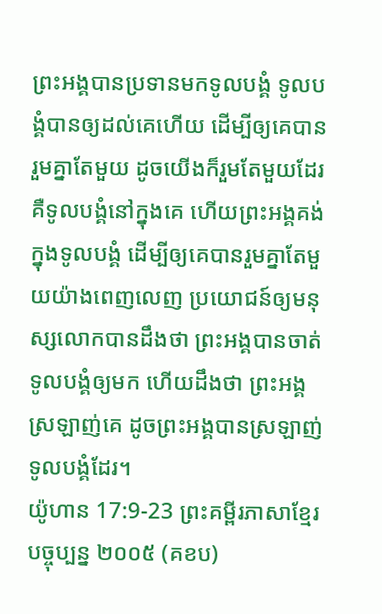ព្រះអង្គបានប្រទានមកទូលបង្គំ ទូលបង្គំបានឲ្យដល់គេហើយ ដើម្បីឲ្យគេបានរួមគ្នាតែមួយ ដូចយើងក៏រួមតែមួយដែរ គឺទូលបង្គំនៅក្នុងគេ ហើយព្រះអង្គគង់ក្នុងទូលបង្គំ ដើម្បីឲ្យគេបានរួមគ្នាតែមួយយ៉ាងពេញលេញ ប្រយោជន៍ឲ្យមនុស្សលោកបានដឹងថា ព្រះអង្គបានចាត់ទូលបង្គំឲ្យមក ហើយដឹងថា ព្រះអង្គស្រឡាញ់គេ ដូចព្រះអង្គបានស្រឡាញ់ទូលបង្គំដែរ។
យ៉ូហាន 17:9-23 ព្រះគម្ពីរភាសាខ្មែរបច្ចុប្បន្ន ២០០៥ (គខប)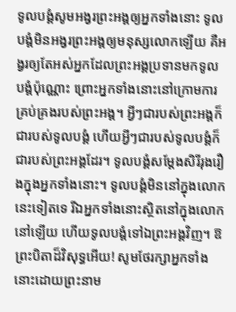ទូលបង្គំសូមអង្វរព្រះអង្គឲ្យអ្នកទាំងនោះ ទូលបង្គំមិនអង្វរព្រះអង្គឲ្យមនុស្សលោកឡើយ គឺអង្វរឲ្យតែអស់អ្នកដែលព្រះអង្គប្រទានមកទូលបង្គំប៉ុណ្ណោះ ព្រោះអ្នកទាំងនោះនៅក្រោមការគ្រប់គ្រងរបស់ព្រះអង្គ។ អ្វីៗជារបស់ព្រះអង្គក៏ជារបស់ទូលបង្គំ ហើយអ្វីៗជារបស់ទូលបង្គំក៏ជារបស់ព្រះអង្គដែរ។ ទូលបង្គំសម្តែងសិរីរុងរឿងក្នុងអ្នកទាំងនោះ។ ទូលបង្គំមិននៅក្នុងលោកនេះទៀតទេ រីឯអ្នកទាំងនោះស្ថិតនៅក្នុងលោកនៅឡើយ ហើយទូលបង្គំទៅឯព្រះអង្គវិញ។ ឱព្រះបិតាដ៏វិសុទ្ធអើយ! សូមថែរក្សាអ្នកទាំងនោះដោយព្រះនាម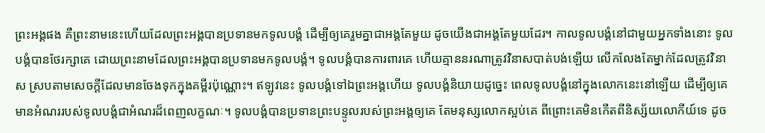ព្រះអង្គផង គឺព្រះនាមនេះហើយដែលព្រះអង្គបានប្រទានមកទូលបង្គំ ដើម្បីឲ្យគេរួមគ្នាជាអង្គតែមួយ ដូចយើងជាអង្គតែមួយដែរ។ កាលទូលបង្គំនៅជាមួយអ្នកទាំងនោះ ទូលបង្គំបានថែរក្សាគេ ដោយព្រះនាមដែលព្រះអង្គបានប្រទានមកទូលបង្គំ។ ទូលបង្គំបានការពារគេ ហើយគ្មាននរណាត្រូវវិនាសបាត់បង់ឡើយ លើកលែងតែម្នាក់ដែលត្រូវវិនាស ស្របតាមសេចក្ដីដែលមានចែងទុកក្នុងគម្ពីរប៉ុណ្ណោះ។ ឥឡូវនេះ ទូលបង្គំទៅឯព្រះអង្គហើយ ទូលបង្គំនិយាយដូច្នេះ ពេលទូលបង្គំនៅក្នុងលោកនេះនៅឡើយ ដើម្បីឲ្យគេមានអំណររបស់ទូលបង្គំជាអំណរដ៏ពេញលក្ខណៈ។ ទូលបង្គំបានប្រទានព្រះបន្ទូលរបស់ព្រះអង្គឲ្យគេ តែមនុស្សលោកស្អប់គេ ពីព្រោះគេមិនកើតពីនិស្ស័យលោកីយ៍ទេ ដូច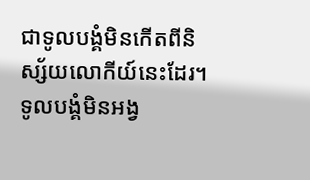ជាទូលបង្គំមិនកើតពីនិស្ស័យលោកីយ៍នេះដែរ។ ទូលបង្គំមិនអង្វ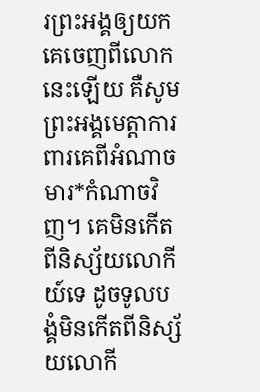រព្រះអង្គឲ្យយកគេចេញពីលោកនេះឡើយ គឺសូមព្រះអង្គមេត្តាការពារគេពីអំណាចមារ*កំណាចវិញ។ គេមិនកើតពីនិស្ស័យលោកីយ៍ទេ ដូចទូលបង្គំមិនកើតពីនិស្ស័យលោកី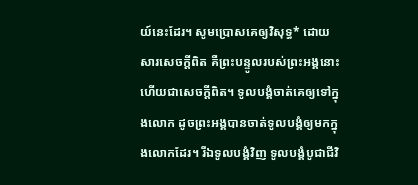យ៍នេះដែរ។ សូមប្រោសគេឲ្យវិសុទ្ធ* ដោយសារសេចក្ដីពិត គឺព្រះបន្ទូលរបស់ព្រះអង្គនោះហើយជាសេចក្ដីពិត។ ទូលបង្គំចាត់គេឲ្យទៅក្នុងលោក ដូចព្រះអង្គបានចាត់ទូលបង្គំឲ្យមកក្នុងលោកដែរ។ រីឯទូលបង្គំវិញ ទូលបង្គំបូជាជីវិ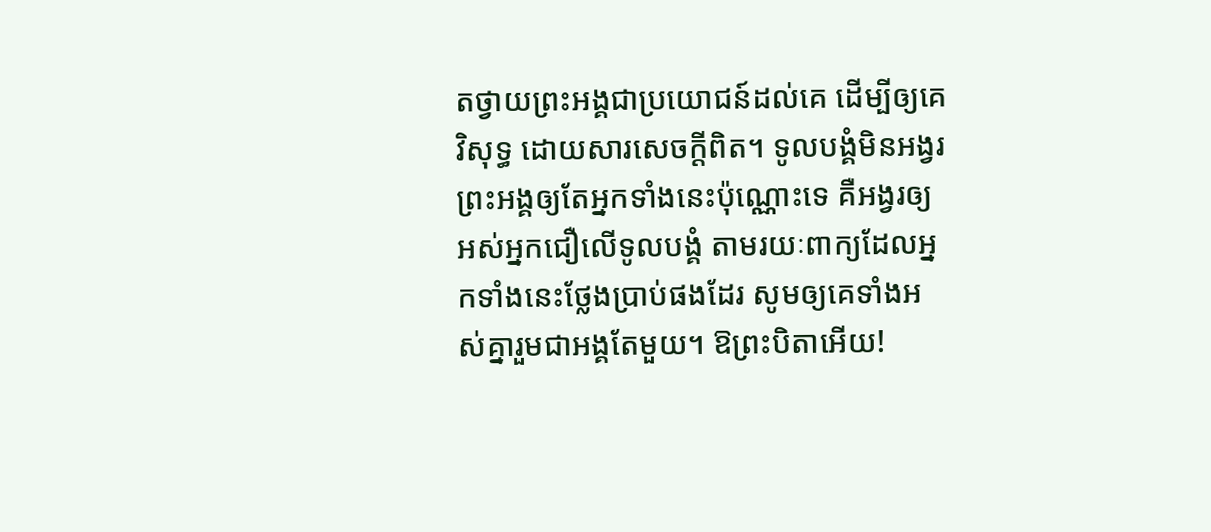តថ្វាយព្រះអង្គជាប្រយោជន៍ដល់គេ ដើម្បីឲ្យគេវិសុទ្ធ ដោយសារសេចក្ដីពិត។ ទូលបង្គំមិនអង្វរព្រះអង្គឲ្យតែអ្នកទាំងនេះប៉ុណ្ណោះទេ គឺអង្វរឲ្យអស់អ្នកជឿលើទូលបង្គំ តាមរយៈពាក្យដែលអ្នកទាំងនេះថ្លែងប្រាប់ផងដែរ សូមឲ្យគេទាំងអស់គ្នារួមជាអង្គតែមួយ។ ឱព្រះបិតាអើយ!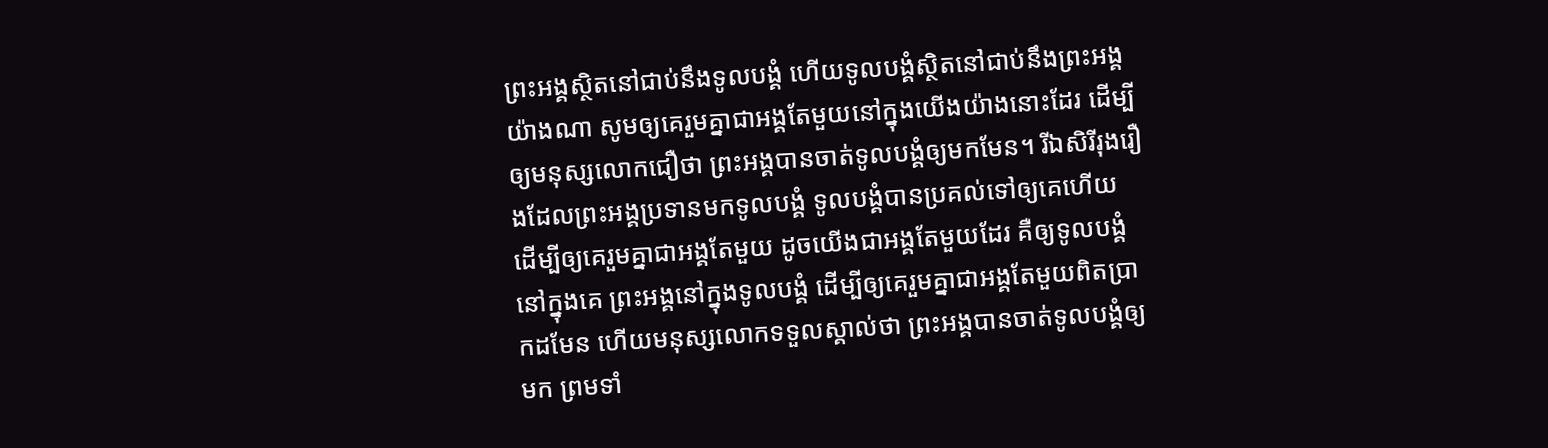ព្រះអង្គស្ថិតនៅជាប់នឹងទូលបង្គំ ហើយទូលបង្គំស្ថិតនៅជាប់នឹងព្រះអង្គយ៉ាងណា សូមឲ្យគេរួមគ្នាជាអង្គតែមួយនៅក្នុងយើងយ៉ាងនោះដែរ ដើម្បីឲ្យមនុស្សលោកជឿថា ព្រះអង្គបានចាត់ទូលបង្គំឲ្យមកមែន។ រីឯសិរីរុងរឿងដែលព្រះអង្គប្រទានមកទូលបង្គំ ទូលបង្គំបានប្រគល់ទៅឲ្យគេហើយ ដើម្បីឲ្យគេរួមគ្នាជាអង្គតែមួយ ដូចយើងជាអង្គតែមួយដែរ គឺឲ្យទូលបង្គំនៅក្នុងគេ ព្រះអង្គនៅក្នុងទូលបង្គំ ដើម្បីឲ្យគេរួមគ្នាជាអង្គតែមួយពិតប្រាកដមែន ហើយមនុស្សលោកទទួលស្គាល់ថា ព្រះអង្គបានចាត់ទូលបង្គំឲ្យមក ព្រមទាំ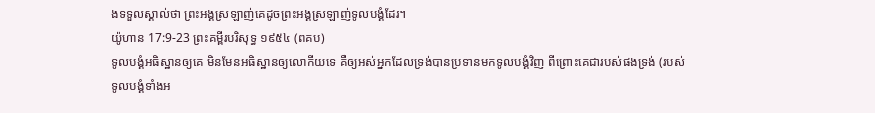ងទទួលស្គាល់ថា ព្រះអង្គស្រឡាញ់គេដូចព្រះអង្គស្រឡាញ់ទូលបង្គំដែរ។
យ៉ូហាន 17:9-23 ព្រះគម្ពីរបរិសុទ្ធ ១៩៥៤ (ពគប)
ទូលបង្គំអធិស្ឋានឲ្យគេ មិនមែនអធិស្ឋានឲ្យលោកីយទេ គឺឲ្យអស់អ្នកដែលទ្រង់បានប្រទានមកទូលបង្គំវិញ ពីព្រោះគេជារបស់ផងទ្រង់ (របស់ទូលបង្គំទាំងអ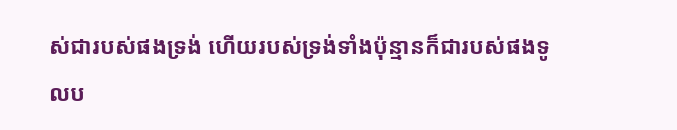ស់ជារបស់ផងទ្រង់ ហើយរបស់ទ្រង់ទាំងប៉ុន្មានក៏ជារបស់ផងទូលប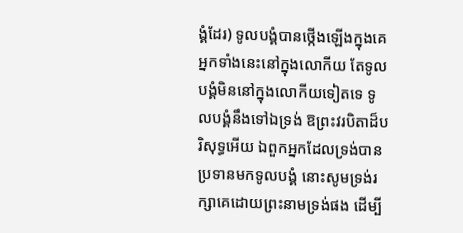ង្គំដែរ) ទូលបង្គំបានថ្កើងឡើងក្នុងគេ អ្នកទាំងនេះនៅក្នុងលោកីយ តែទូលបង្គំមិននៅក្នុងលោកីយទៀតទេ ទូលបង្គំនឹងទៅឯទ្រង់ ឱព្រះវរបិតាដ៏បរិសុទ្ធអើយ ឯពួកអ្នកដែលទ្រង់បានប្រទានមកទូលបង្គំ នោះសូមទ្រង់រក្សាគេដោយព្រះនាមទ្រង់ផង ដើម្បី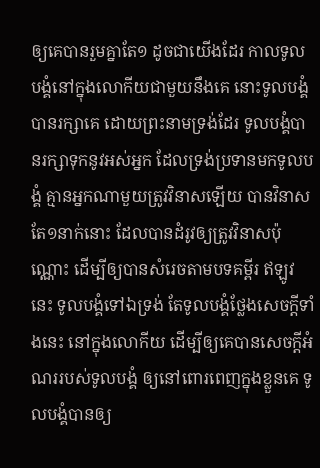ឲ្យគេបានរួមគ្នាតែ១ ដូចជាយើងដែរ កាលទូលបង្គំនៅក្នុងលោកីយជាមួយនឹងគេ នោះទូលបង្គំបានរក្សាគេ ដោយព្រះនាមទ្រង់ដែរ ទូលបង្គំបានរក្សាទុកនូវអស់អ្នក ដែលទ្រង់ប្រទានមកទូលបង្គំ គ្មានអ្នកណាមួយត្រូវវិនាសឡើយ បានវិនាសតែ១នាក់នោះ ដែលបានដំរូវឲ្យត្រូវវិនាសប៉ុណ្ណោះ ដើម្បីឲ្យបានសំរេចតាមបទគម្ពីរ ឥឡូវនេះ ទូលបង្គំទៅឯទ្រង់ តែទូលបង្គំថ្លែងសេចក្ដីទាំងនេះ នៅក្នុងលោកីយ ដើម្បីឲ្យគេបានសេចក្ដីអំណររបស់ទូលបង្គំ ឲ្យនៅពោរពេញក្នុងខ្លួនគេ ទូលបង្គំបានឲ្យ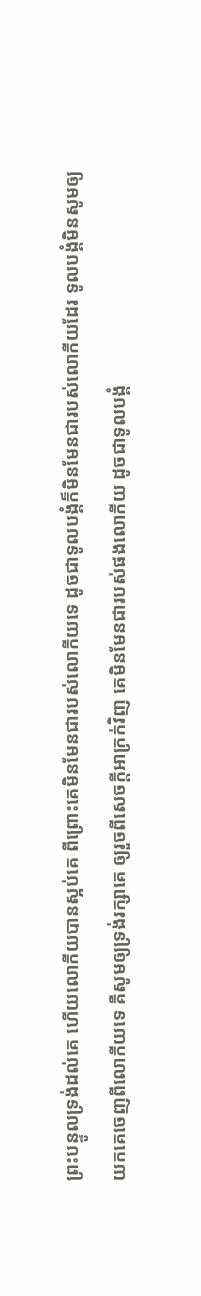ព្រះបន្ទូលទ្រង់ដល់គេ ហើយលោកីយបានស្អប់គេ ពីព្រោះគេមិនមែនជារបស់លោកីយទេ ដូចជាទូលបង្គំក៏មិនមែនជារបស់លោកីយដែរ ទូលបង្គំមិនសូមឲ្យយកគេចេញពីលោកីយទេ គឺសូមឲ្យទ្រង់រក្សាគេ ឲ្យរួចពីសេចក្ដីអាក្រក់វិញ គេមិនមែនជារបស់ផងលោកីយ ដូចជាទូលបង្គំ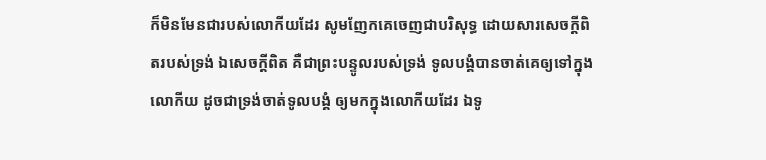ក៏មិនមែនជារបស់លោកីយដែរ សូមញែកគេចេញជាបរិសុទ្ធ ដោយសារសេចក្ដីពិតរបស់ទ្រង់ ឯសេចក្ដីពិត គឺជាព្រះបន្ទូលរបស់ទ្រង់ ទូលបង្គំបានចាត់គេឲ្យទៅក្នុងលោកីយ ដូចជាទ្រង់ចាត់ទូលបង្គំ ឲ្យមកក្នុងលោកីយដែរ ឯទូ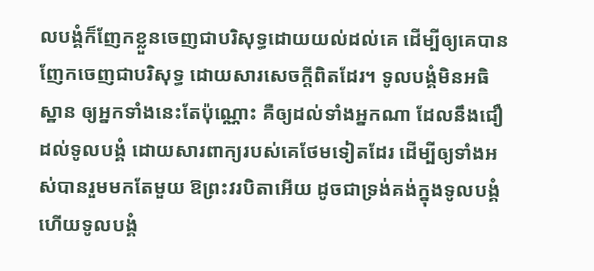លបង្គំក៏ញែកខ្លួនចេញជាបរិសុទ្ធដោយយល់ដល់គេ ដើម្បីឲ្យគេបានញែកចេញជាបរិសុទ្ធ ដោយសារសេចក្ដីពិតដែរ។ ទូលបង្គំមិនអធិស្ឋាន ឲ្យអ្នកទាំងនេះតែប៉ុណ្ណោះ គឺឲ្យដល់ទាំងអ្នកណា ដែលនឹងជឿដល់ទូលបង្គំ ដោយសារពាក្យរបស់គេថែមទៀតដែរ ដើម្បីឲ្យទាំងអស់បានរួមមកតែមួយ ឱព្រះវរបិតាអើយ ដូចជាទ្រង់គង់ក្នុងទូលបង្គំ ហើយទូលបង្គំ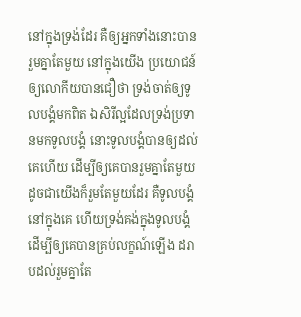នៅក្នុងទ្រង់ដែរ គឺឲ្យអ្នកទាំងនោះបានរួមគ្នាតែមួយ នៅក្នុងយើង ប្រយោជន៍ឲ្យលោកីយបានជឿថា ទ្រង់ចាត់ឲ្យទូលបង្គំមកពិត ឯសិរីល្អដែលទ្រង់ប្រទានមកទូលបង្គំ នោះទូលបង្គំបានឲ្យដល់គេហើយ ដើម្បីឲ្យគេបានរួមគ្នាតែមួយ ដូចជាយើងក៏រួមតែមួយដែរ គឺទូលបង្គំនៅក្នុងគេ ហើយទ្រង់គង់ក្នុងទូលបង្គំ ដើម្បីឲ្យគេបានគ្រប់លក្ខណ៍ឡើង ដរាបដល់រួមគ្នាតែ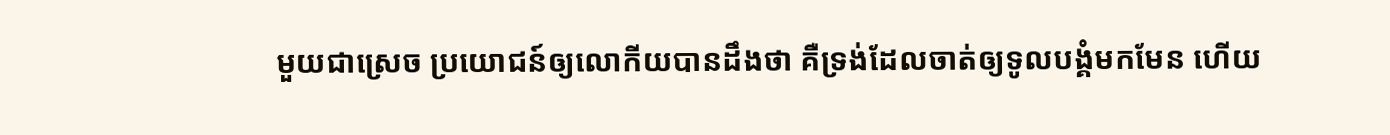មួយជាស្រេច ប្រយោជន៍ឲ្យលោកីយបានដឹងថា គឺទ្រង់ដែលចាត់ឲ្យទូលបង្គំមកមែន ហើយ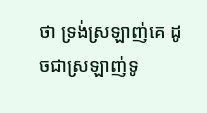ថា ទ្រង់ស្រឡាញ់គេ ដូចជាស្រឡាញ់ទូ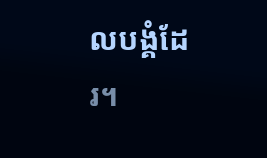លបង្គំដែរ។